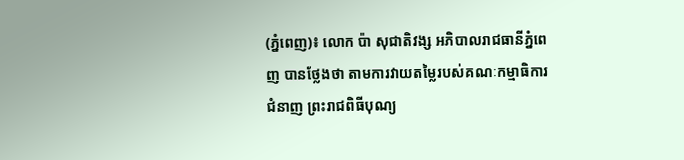(ភ្នំពេញ)៖ លោក ប៉ា សុជាតិវង្ស អភិបាលរាជធានីភ្នំពេញ បានថ្លែងថា តាមការវាយតម្លៃរបស់គណៈកម្មាធិការជំនាញ ព្រះរាជពិធីបុណ្យ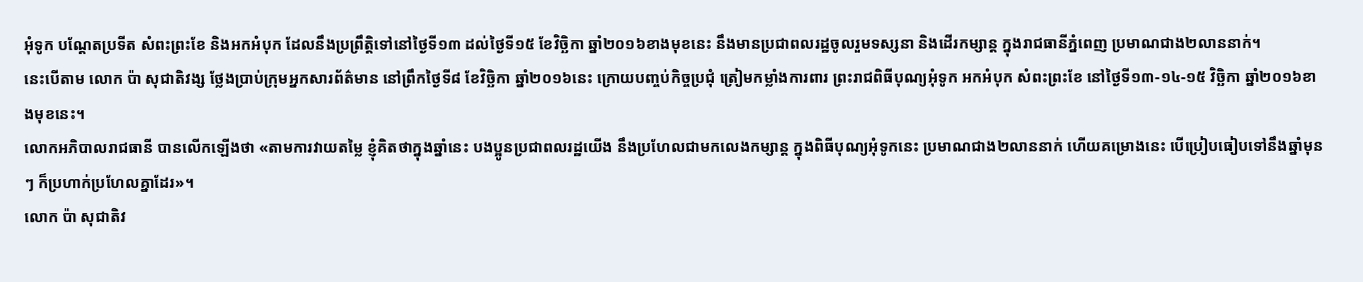អុំទូក បណ្ដែតប្រទីត សំពះព្រះខែ និងអកអំបុក ដែលនឹងប្រព្រឹត្តិទៅនៅថ្ងៃទី១៣ ដល់ថ្ងៃទី១៥ ខែវិច្ឆិកា ឆ្នាំ២០១៦ខាងមុខនេះ នឹងមានប្រជាពលរដ្ឋចូលរួមទស្សនា និងដើរកម្សាន្ដ ក្នុងរាជធានីភ្នំពេញ ប្រមាណជាង២លាននាក់។
នេះបើតាម លោក ប៉ា សុជាតិវង្ស ថ្លែងបា្រប់ក្រុមអ្នកសារព័ត៌មាន នៅព្រឹកថ្ងៃទី៨ ខែវិច្ឆិកា ឆ្នាំ២០១៦នេះ ក្រោយបញ្ចប់កិច្ចប្រជុំ ត្រៀមកម្លាំងការពារ ព្រះរាជពិធីបុណ្យអុំទូក អកអំបុក សំពះព្រះខែ នៅថ្ងៃទី១៣-១៤-១៥ វិចិ្ឆកា ឆ្នាំ២០១៦ខាងមុខនេះ។
លោកអភិបាលរាជធានី បានលើកឡើងថា «តាមការវាយតម្លៃ ខ្ញុំគិតថាក្នុងឆ្នាំនេះ បងប្អូនប្រជាពលរដ្ឋយើង នឹងប្រហែលជាមកលេងកម្សាន្ដ ក្នុងពិធីបុណ្យអុំទូកនេះ ប្រមាណជាង២លាននាក់ ហើយគម្រោងនេះ បើប្រៀបធៀបទៅនឹងឆ្នាំមុនៗ ក៏ប្រហាក់ប្រហែលគ្នាដែរ»។
លោក ប៉ា សុជាតិវ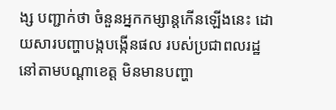ង្ស បញ្ជាក់ថា ចំនួនអ្នកកម្សាន្តកើនឡើងនេះ ដោយសារបញ្ហាបង្កបង្កើនផល របស់ប្រជាពលរដ្ឋ នៅតាមបណ្ដាខេត្ត មិនមានបញ្ហា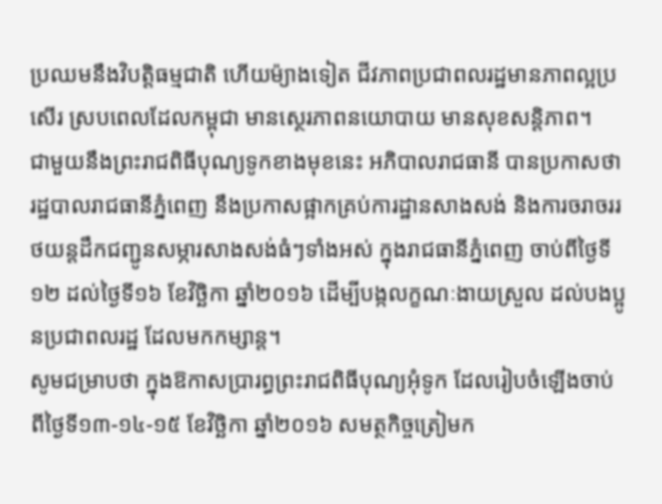ប្រឈមនឹងវិបត្តិធម្មជាតិ ហើយម៉្យាងទៀត ជីវភាពប្រជាពលរដ្ឋមានភាពល្អប្រសើរ ស្របពេលដែលកម្ពុជា មានស្ថេរភាពនយោបាយ មានសុខសន្ដិភាព។
ជាមួយនឹងព្រះរាជពិធីបុណ្យទូកខាងមុខនេះ អភិបាលរាជធានី បានប្រកាសថា រដ្ឋបាលរាជធានីភ្នំពេញ នឹងប្រកាសផ្អាកគ្រប់ការដ្ឋានសាងសង់ និងការចរាចររថយន្តដឹកជញ្ជូនសម្ភារសាងសង់ធំៗទាំងអស់ ក្នុងរាជធានីភ្នំពេញ ចាប់ពីថ្ងៃទី១២ ដល់ថ្ងៃទី១៦ ខែវិច្ឆិកា ឆ្នាំ២០១៦ ដើម្បីបង្កលក្ខណៈងាយស្រួល ដល់បងប្អូនប្រជាពលរដ្ឋ ដែលមកកម្សាន្ត។
សូមជម្រាបថា ក្នុងឱកាសប្រារព្ធព្រះរាជពិធីបុណ្យអុំទូក ដែលរៀបចំឡើងចាប់ពីថ្ងៃទី១៣-១៤-១៥ ខែវិច្ឆិកា ឆ្នាំ២០១៦ សមត្ថកិច្ចត្រៀមក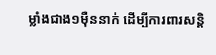ម្លាំងជាង១ម៉ឺននាក់ ដើម្បីការពារសន្តិ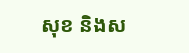សុខ និងស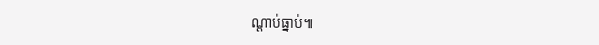ណ្តាប់ធ្នាប់៕